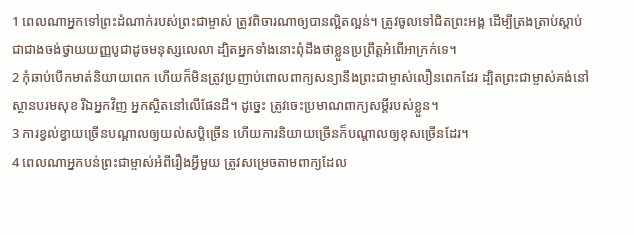1 ពេលណាអ្នកទៅព្រះដំណាក់របស់ព្រះជាម្ចាស់ ត្រូវពិចារណាឲ្យបានល្អិតល្អន់។ ត្រូវចូលទៅជិតព្រះអង្គ ដើម្បីត្រងត្រាប់ស្ដាប់ ជាជាងចង់ថ្វាយយញ្ញបូជាដូចមនុស្សលេលា ដ្បិតអ្នកទាំងនោះពុំដឹងថាខ្លួនប្រព្រឹត្តអំពើអាក្រក់ទេ។
2 កុំឆាប់បើកមាត់និយាយពេក ហើយក៏មិនត្រូវប្រញាប់ពោលពាក្យសន្យានឹងព្រះជាម្ចាស់លឿនពេកដែរ ដ្បិតព្រះជាម្ចាស់គង់នៅស្ថានបរមសុខ រីឯអ្នកវិញ អ្នកស្ថិតនៅលើផែនដី។ ដូច្នេះ ត្រូវចេះប្រមាណពាក្យសម្ដីរបស់ខ្លួន។
3 ការខ្វល់ខ្វាយច្រើនបណ្ដាលឲ្យយល់សប្ដិច្រើន ហើយការនិយាយច្រើនក៏បណ្ដាលឲ្យខុសច្រើនដែរ។
4 ពេលណាអ្នកបន់ព្រះជាម្ចាស់អំពីរឿងអ្វីមួយ ត្រូវសម្រេចតាមពាក្យដែល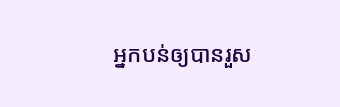អ្នកបន់ឲ្យបានរួស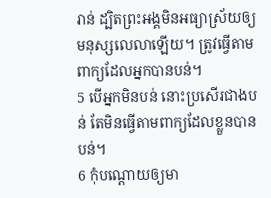រាន់ ដ្បិតព្រះអង្គមិនអធ្យាស្រ័យឲ្យមនុស្សលេលាឡើយ។ ត្រូវធ្វើតាមពាក្យដែលអ្នកបានបន់។
5 បើអ្នកមិនបន់ នោះប្រសើរជាងបន់ តែមិនធ្វើតាមពាក្យដែលខ្លួនបានបន់។
6 កុំបណ្តោយឲ្យមា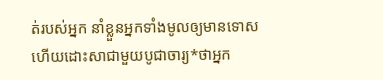ត់របស់អ្នក នាំខ្លួនអ្នកទាំងមូលឲ្យមានទោស ហើយដោះសាជាមួយបូជាចារ្យ*ថាអ្នក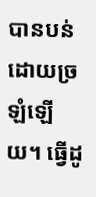បានបន់ដោយច្រឡំឡើយ។ ធ្វើដូ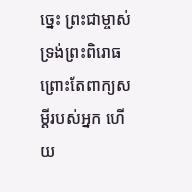ច្នេះ ព្រះជាម្ចាស់ទ្រង់ព្រះពិរោធ ព្រោះតែពាក្យសម្ដីរបស់អ្នក ហើយ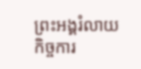ព្រះអង្គរំលាយកិច្ចការ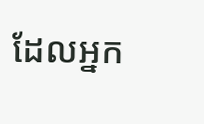ដែលអ្នក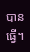បានធ្វើ។